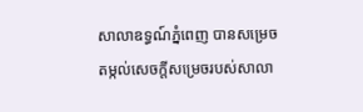សាលាឧទ្ធណ៍ភ្នំពេញ បានសម្រេចតម្កល់សេចក្តីសម្រេចរបស់សាលា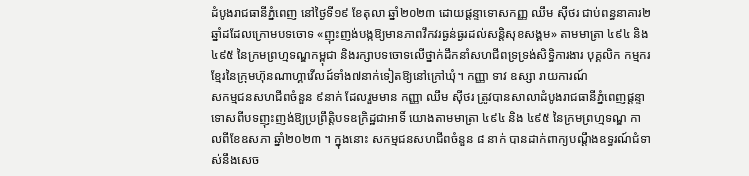ដំបូងរាជធានីភ្នំពេញ នៅថ្ងៃទី១៩ ខែតុលា ឆ្នាំ២០២៣ ដោយផ្តន្ទាទោសកញ្ញ ឈឹម ស៊ីថរ ជាប់ពន្ធនាគារ២ឆ្នាំដដែលក្រោមបទចោទ «ញុះញង់បង្កឱ្យមានភាពវឹកវរធ្ងន់ធ្ងរដល់សន្តិសុខសង្គម» តាមមាត្រា ៤៩៤ និង ៤៩៥ នៃក្រមព្រហ្មទណ្ឌកម្ពុជា និងរក្សាបទចោទលើថ្នាក់ដឹកនាំសហជីពទ្រទ្រង់សិទ្ធិការងារ បុគ្គលិក កម្មករខ្មែរនៃក្រុមហ៊ុនណាហ្គាវើលដ៍ទាំង៧នាក់ទៀតឱ្យនៅក្រៅឃុំ។ កញ្ញា ទាវ ឧស្សា រាយការណ៍
សកម្មជនសហជីពចំនួន ៩នាក់ ដែលរួមមាន កញ្ញា ឈឹម ស៊ីថរ ត្រូវបានសាលាដំបូងរាជធានីភ្នំពេញផ្តន្ទាទោសពីបទញុះញង់ឱ្យប្រព្រឹត្តិបទឧក្រិដ្ឋជាអាទិ៍ យោងតាមមាត្រា ៤៩៤ និង ៤៩៥ នៃក្រមព្រហ្មទណ្ឌ កាលពីខែឧសភា ឆ្នាំ២០២៣ ។ ក្នុងនោះ សកម្មជនសហជីពចំនួន ៨ នាក់ បានដាក់ពាក្យបណ្តឹងឧទ្ធរណ៍ជំទាស់នឹងសេច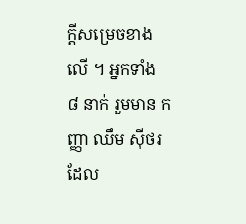ក្តីសម្រេចខាងលើ ។ អ្នកទាំង ៨ នាក់ រួមមាន កញ្ញា ឈឹម ស៊ីថរ ដែល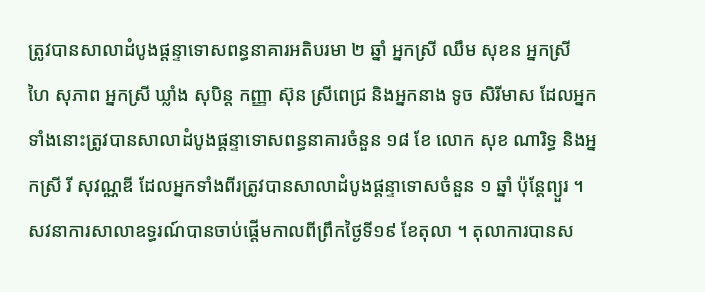ត្រូវបានសាលាដំបូងផ្តន្ទាទោសពន្ធនាគារអតិបរមា ២ ឆ្នាំ អ្នកស្រី ឈឹម សុខន អ្នកស្រី ហៃ សុភាព អ្នកស្រី ឃ្លាំង សុបិន្ត កញ្ញា ស៊ុន ស្រីពេជ្រ និងអ្នកនាង ទូច សិរីមាស ដែលអ្នកទាំងនោះត្រូវបានសាលាដំបូងផ្តន្ទាទោសពន្ធនាគារចំនួន ១៨ ខែ លោក សុខ ណារិទ្ធ និងអ្នកស្រី រី សុវណ្ណឌី ដែលអ្នកទាំងពីរត្រូវបានសាលាដំបូងផ្តន្ទាទោសចំនួន ១ ឆ្នាំ ប៉ុន្តែព្យួរ ។
សវនាការសាលាឧទ្ធរណ៍បានចាប់ផ្តើមកាលពីព្រឹកថ្ងៃទី១៩ ខែតុលា ។ តុលាការបានស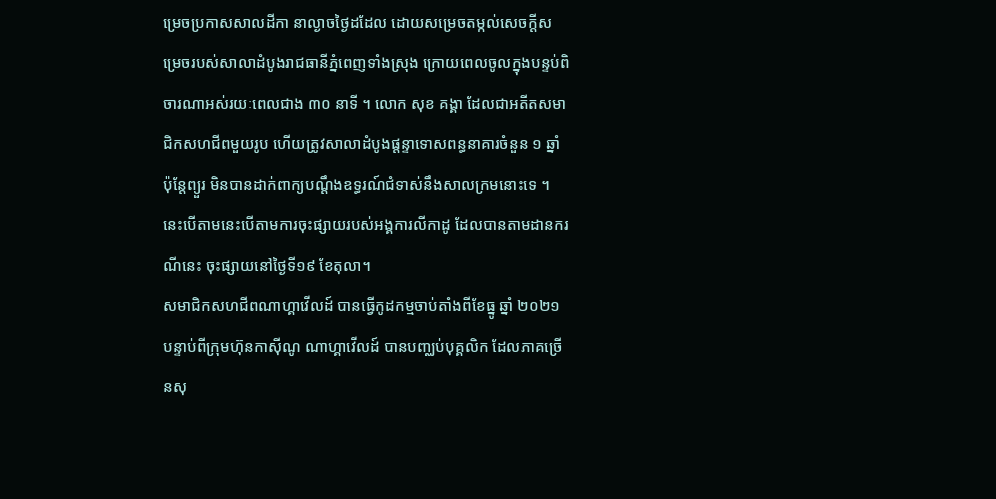ម្រេចប្រកាសសាលដីកា នាល្ងាចថ្ងៃដដែល ដោយសម្រេចតម្កល់សេចក្តីសម្រេចរបស់សាលាដំបូងរាជធានីភ្នំពេញទាំងស្រុង ក្រោយពេលចូលក្នុងបន្ទប់ពិចារណាអស់រយៈពេលជាង ៣០ នាទី ។ លោក សុខ គង្គា ដែលជាអតីតសមាជិកសហជីពមួយរូប ហើយត្រូវសាលាដំបូងផ្តន្ទាទោសពន្ធនាគារចំនួន ១ ឆ្នាំ ប៉ុន្តែព្យួរ មិនបានដាក់ពាក្យបណ្តឹងឧទ្ធរណ៍ជំទាស់នឹងសាលក្រមនោះទេ ។ នេះបើតាមនេះបើតាមការចុះផ្សាយរបស់អង្គការលីកាដូ ដែលបានតាមដានករណីនេះ ចុះផ្សាយនៅថ្ងៃទី១៩ ខែតុលា។
សមាជិកសហជីពណាហ្គាវើលដ៍ បានធ្វើកូដកម្មចាប់តាំងពីខែធ្នូ ឆ្នាំ ២០២១ បន្ទាប់ពីក្រុមហ៊ុនកាស៊ីណូ ណាហ្គាវើលដ៍ បានបញ្ឈប់បុគ្គលិក ដែលភាគច្រើនសុ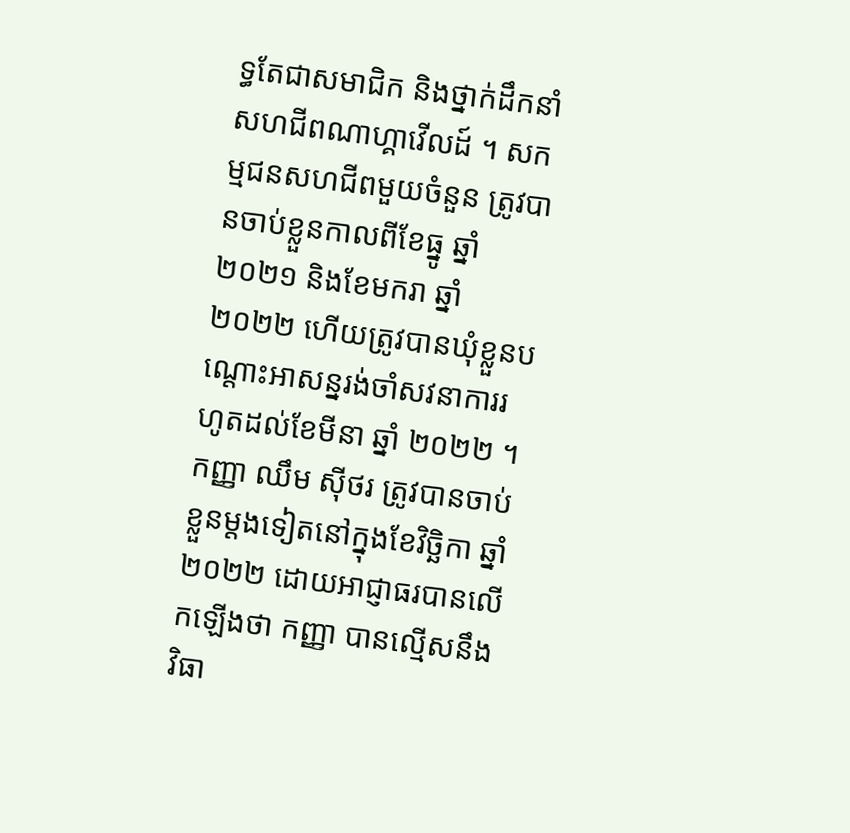ទ្ធតែជាសមាជិក និងថ្នាក់ដឹកនាំសហជីពណាហ្គាវើលដ៍ ។ សកម្មជនសហជីពមួយចំនួន ត្រូវបានចាប់ខ្លួនកាលពីខែធ្នូ ឆ្នាំ ២០២១ និងខែមករា ឆ្នាំ ២០២២ ហើយត្រូវបានឃុំខ្លួនបណ្តោះអាសន្នរង់ចាំសវនាការរហូតដល់ខែមីនា ឆ្នាំ ២០២២ ។ កញ្ញា ឈឹម ស៊ីថរ ត្រូវបានចាប់ខ្លួនម្តងទៀតនៅក្នុងខែវិច្ឆិកា ឆ្នាំ ២០២២ ដោយអាជ្ញាធរបានលើកឡើងថា កញ្ញា បានលើ្មសនឹងវិធា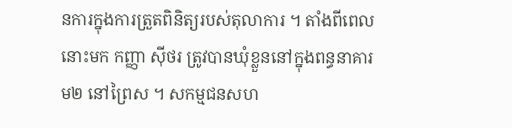នការក្នុងការត្រួតពិនិត្យរបស់តុលាការ ។ តាំងពីពេលនោះមក កញ្ញា ស៊ីថរ ត្រូវបានឃុំខ្លួននៅក្នុងពន្ធនាគារ ម២ នៅព្រៃស ។ សកម្មជនសហ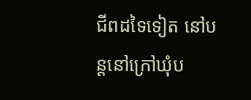ជីពដទៃទៀត នៅបន្តនៅក្រៅឃុំប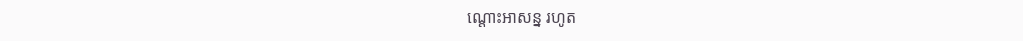ណ្តោះអាសន្ន រហូត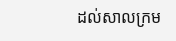ដល់សាលក្រម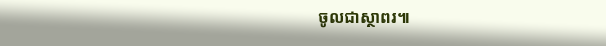ចូលជាស្ថាពរ៕